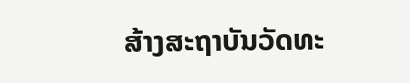ສ້າງສະຖາບັນວັດທະ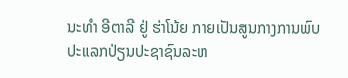ນະທຳ ອີຕາລີ ຢູ່ ຮ່າໂນ້ຍ ກາຍເປັນສູນກາງການພົບປະແລກປ່ຽນປະຊາຊົນລະຫ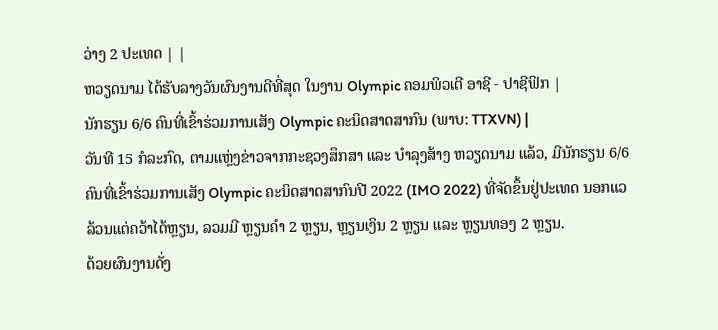ວ່າງ 2 ປະເທດ | |
ຫວຽດນາມ ໄດ້ຮັບລາງວັນຜົນງານດີທີ່ສຸດ ໃນງານ Olympic ຄອມພິວເຕີ ອາຊີ - ປາຊີຟິກ |
ນັກຮຽນ 6/6 ຄົນທີ່ເຂົ້າຮ່ວມການເສັງ Olympic ຄະນິດສາດສາກົນ (ພາບ: TTXVN) |
ວັນທີ 15 ກໍລະກົດ, ຕາມແຫຼ່ງຂ່າວຈາກກະຊວງສຶກສາ ແລະ ບຳລຸງສ້າງ ຫວຽດນາມ ແລ້ວ, ມີນັກຮຽນ 6/6 ຄົນທີ່ເຂົ້າຮ່ວມການເສັງ Olympic ຄະນິດສາດສາກົນປີ 2022 (IMO 2022) ທີ່ຈັດຂຶ້ນຢູ່ປະເທດ ນອກແວ ລ້ວນແຕ່ຄວ້າໄດ້ຫຼຽນ, ລວມມີ ຫຼຽນຄຳ 2 ຫຼຽນ, ຫຼຽນເງິນ 2 ຫຼຽນ ແລະ ຫຼຽນທອງ 2 ຫຼຽນ.
ດ້ວຍຜົນງານດັ່ງ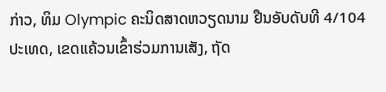ກ່າວ, ທິມ Olympic ຄະນິດສາດຫວຽດນາມ ຢືນອັບດັບທີ 4/104 ປະເທດ, ເຂດແຄ້ວນເຂົ້າຮ່ວມການເສັງ, ຖັດ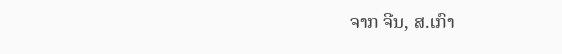ຈາກ ຈີນ, ສ.ເກົາ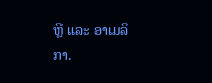ຫຼີ ແລະ ອາເມລິກາ.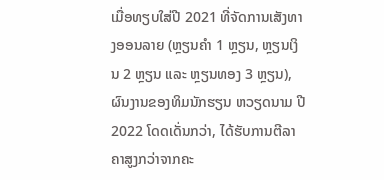ເມື່ອທຽບໃສ່ປີ 2021 ທີ່ຈັດການເສັງທາງອອນລາຍ (ຫຼຽນຄຳ 1 ຫຼຽນ, ຫຼຽນເງິນ 2 ຫຼຽນ ແລະ ຫຼຽນທອງ 3 ຫຼຽນ), ຜົນງານຂອງທິມນັກຮຽນ ຫວຽດນາມ ປີ 2022 ໂດດເດັ່ນກວ່າ, ໄດ້ຮັບການຕີລາຄາສູງກວ່າຈາກຄະ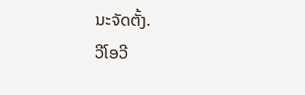ນະຈັດຕັ້ງ.
ວີໂອວີ